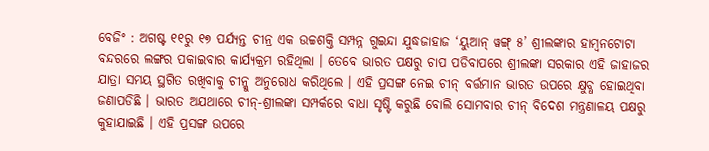ବେଜିଂ : ଅଗଷ୍ଟ ୧୧ରୁ ୧୭ ପର୍ଯ୍ୟନ୍ତ ଚୀନ୍ର ଏକ ଉଚ୍ଚଶକ୍ତି ସମ୍ପନ୍ନ ଗୁଇନ୍ଦା ଯୁଦ୍ଧଜାହାଜ ‘ୟୁଆନ୍ ୱଙ୍ଗ୍ ୫’ ଶ୍ରୀଲଙ୍କାର ହାମ୍ବନଟୋଟା ବନ୍ଦରରେ ଲଙ୍ଗର ପକାଇବାର କାର୍ଯ୍ୟକ୍ରମ ରହିଥିଲା । ତେବେ ଭାରତ ପକ୍ଷରୁ ଚାପ ପଡିବାପରେ ଶ୍ରୀଲଙ୍କା ସରକାର ଏହି ଜାହାଜର ଯାତ୍ରା ସମୟ ସ୍ଥଗିତ ରଖିବାକୁ ଚୀନ୍କୁ ଅନୁରୋଧ କରିଥିଲେ । ଏହି ପ୍ରସଙ୍ଗ ନେଇ ଚୀନ୍ ବର୍ତ୍ତମାନ ଭାରତ ଉପରେ କ୍ଷୁବ୍ଧ ହୋଇଥିବା ଜଣାପଡିଛି । ଭାରତ ଅଯଥାରେ ଚୀନ୍-ଶ୍ରୀଲଙ୍କା ସମ୍ପର୍କରେ ବାଧା ସୃଷ୍ଟି କରୁଛି ବୋଲି ସୋମବାର ଚୀନ୍ ବିଦେଶ ମନ୍ତ୍ରଣାଳୟ ପକ୍ଷରୁ କୁହାଯାଇଛି । ଏହି ପ୍ରସଙ୍ଗ ଉପରେ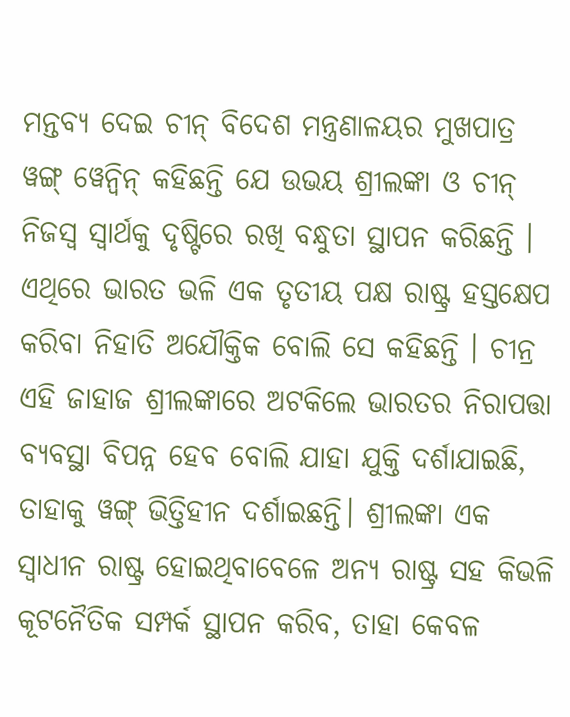ମନ୍ତବ୍ୟ ଦେଇ ଚୀନ୍ ବିଦେଶ ମନ୍ତ୍ରଣାଳୟର ମୁଖପାତ୍ର ୱଙ୍ଗ୍ ୱେନ୍ବିନ୍ କହିଛନ୍ତି ଯେ ଉଭୟ ଶ୍ରୀଲଙ୍କା ଓ ଚୀନ୍ ନିଜସ୍ୱ ସ୍ୱାର୍ଥକୁ ଦୃଷ୍ଟିରେ ରଖି ବନ୍ଧୁତା ସ୍ଥାପନ କରିଛନ୍ତି ।
ଏଥିରେ ଭାରତ ଭଳି ଏକ ତୃତୀୟ ପକ୍ଷ ରାଷ୍ଟ୍ର ହସ୍ତକ୍ଷେପ କରିବା ନିହାତି ଅଯୌକ୍ତିକ ବୋଲି ସେ କହିଛନ୍ତି । ଚୀନ୍ର ଏହି ଜାହାଜ ଶ୍ରୀଲଙ୍କାରେ ଅଟକିଲେ ଭାରତର ନିରାପତ୍ତା ବ୍ୟବସ୍ଥା ବିପନ୍ନ ହେବ ବୋଲି ଯାହା ଯୁକ୍ତି ଦର୍ଶାଯାଇଛି, ତାହାକୁ ୱଙ୍ଗ୍ ଭିତ୍ତିହୀନ ଦର୍ଶାଇଛନ୍ତି। ଶ୍ରୀଲଙ୍କା ଏକ ସ୍ୱାଧୀନ ରାଷ୍ଟ୍ର ହୋଇଥିବାବେଳେ ଅନ୍ୟ ରାଷ୍ଟ୍ର ସହ କିଭଳି କୂଟନୈତିକ ସମ୍ପର୍କ ସ୍ଥାପନ କରିବ, ତାହା କେବଳ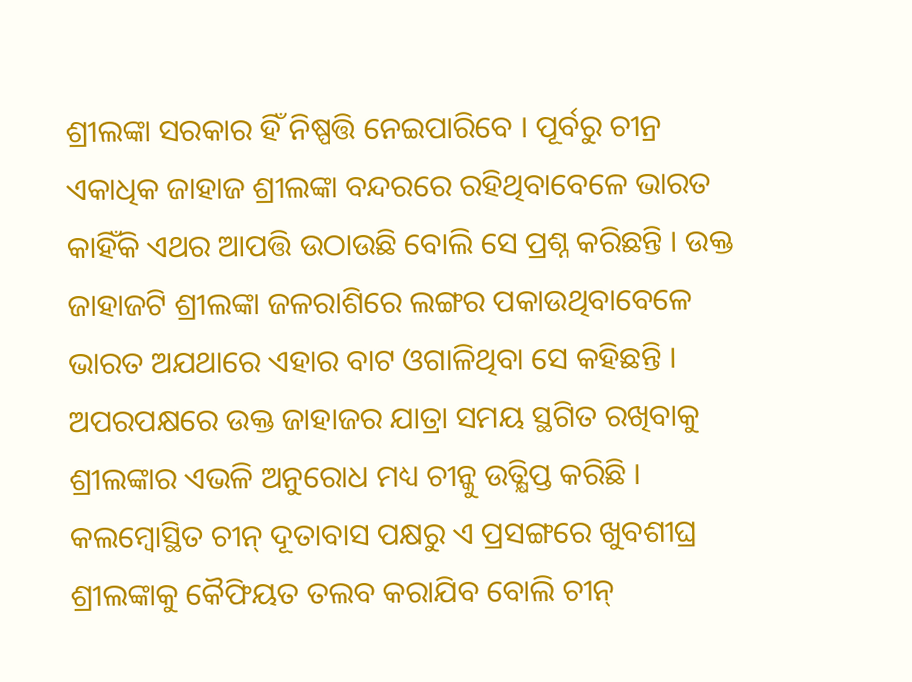ଶ୍ରୀଲଙ୍କା ସରକାର ହିଁ ନିଷ୍ପତ୍ତି ନେଇପାରିବେ । ପୂର୍ବରୁ ଚୀନ୍ର ଏକାଧିକ ଜାହାଜ ଶ୍ରୀଲଙ୍କା ବନ୍ଦରରେ ରହିଥିବାବେଳେ ଭାରତ କାହିଁକି ଏଥର ଆପତ୍ତି ଉଠାଉଛି ବୋଲି ସେ ପ୍ରଶ୍ନ କରିଛନ୍ତି । ଉକ୍ତ ଜାହାଜଟି ଶ୍ରୀଲଙ୍କା ଜଳରାଶିରେ ଲଙ୍ଗର ପକାଉଥିବାବେଳେ ଭାରତ ଅଯଥାରେ ଏହାର ବାଟ ଓଗାଳିଥିବା ସେ କହିଛନ୍ତି । ଅପରପକ୍ଷରେ ଉକ୍ତ ଜାହାଜର ଯାତ୍ରା ସମୟ ସ୍ଥଗିତ ରଖିବାକୁ ଶ୍ରୀଲଙ୍କାର ଏଭଳି ଅନୁରୋଧ ମଧ୍ୟ ଚୀନ୍କୁ ଉତ୍କ୍ଷିପ୍ତ କରିଛି । କଲମ୍ବୋସ୍ଥିତ ଚୀନ୍ ଦୂତାବାସ ପକ୍ଷରୁ ଏ ପ୍ରସଙ୍ଗରେ ଖୁବଶୀଘ୍ର ଶ୍ରୀଲଙ୍କାକୁ କୈଫିୟତ ତଲବ କରାଯିବ ବୋଲି ଚୀନ୍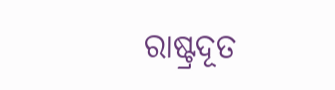ରାଷ୍ଟ୍ରଦୂତ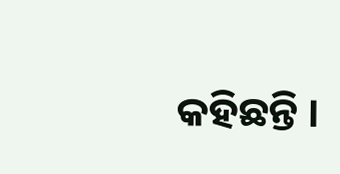କହିଛନ୍ତି ।